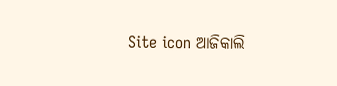Site icon ଆଜିକାଲି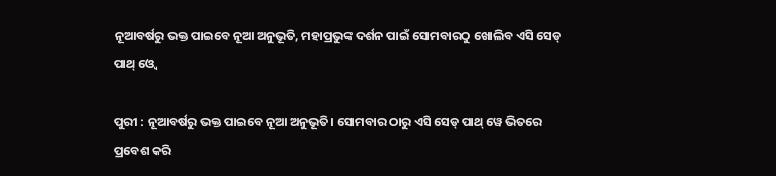ନୂଆବର୍ଷରୁ ଭକ୍ତ ପାଇବେ ନୂଆ ଅନୁଭୂତି, ମହାପ୍ରଭୁଙ୍କ ଦର୍ଶନ ପାଇଁ ସୋମବାରଠୁ ଖୋଲିବ ଏସି ସେଡ୍‌ ପାଥ୍‌ ଓ୍ୱେ

ପୁରୀ : ନୂଆବର୍ଷରୁ ଭକ୍ତ ପାଇବେ ନୂଆ ଅନୁଭୂତି। ସୋମବାର ଠାରୁ ଏସି ସେଡ୍ ପାଥ୍ ୱେ ଭିତରେ ପ୍ରବେଶ କରି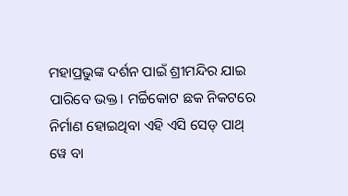ମହାପ୍ରଭୁଙ୍କ ଦର୍ଶନ ପାଇଁ ଶ୍ରୀମନ୍ଦିର ଯାଇ ପାରିବେ ଭକ୍ତ। ମର୍ଚ୍ଚିକୋଟ ଛକ ନିକଟରେ ନିର୍ମାଣ ହୋଇଥିବା ଏହି ଏସି ସେଡ୍ ପାଥ୍ ୱେ ବା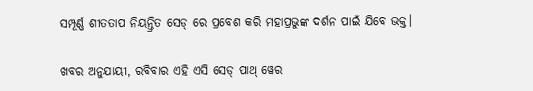ସମ୍ପୂର୍ଣ୍ଣ ଶୀତତାପ ନିୟନ୍ତ୍ରିତ ସେଡ୍ ରେ ପ୍ରବେଶ କରି ମହାପ୍ରଭୁଙ୍କ ଦର୍ଶନ ପାଇଁ ଯିବେ ଭକ୍ତ।

ଖବର ଅନୁଯାୟୀ, ରବିବାର ଏହି ଏସି ସେଡ୍ ପାଥ୍ ୱେର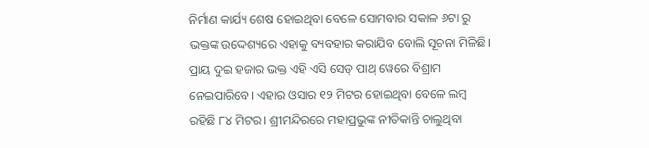ନିର୍ମାଣ କାର୍ଯ୍ୟ ଶେଷ ହୋଇଥିବା ବେଳେ ସୋମବାର ସକାଳ ୬ଟା ରୁ ଭକ୍ତଙ୍କ ଉଦ୍ଦେଶ୍ୟରେ ଏହାକୁ ବ୍ୟବହାର କରାଯିବ ବୋଲି ସୂଚନା ମିଳିଛି। ପ୍ରାୟ ଦୁଇ ହଜାର ଭକ୍ତ ଏହି ଏସି ସେଡ୍ ପାଥ୍ ୱେରେ ବିଶ୍ରାମ ନେଇପାରିବେ। ଏହାର ଓସାର ୧୨ ମିଟର ହୋଇଥିବା ବେଳେ ଲମ୍ବ ରହିଛି ୮୪ ମିଟର। ଶ୍ରୀମନ୍ଦିରରେ ମହାପ୍ରଭୁଙ୍କ ନୀତିକାନ୍ତି ଚାଲୁଥିବା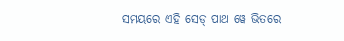ସମୟରେ ଏହି ସେଡ୍ ପାଥ ୱେ ଭିତରେ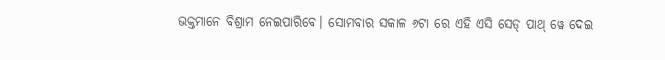ଭକ୍ତମାନେ ବିଶ୍ରାମ ନେଇପାରିବେ। ସୋମବାର ସକାଳ ୬ଟା ରେ ଏହି ଏସି ସେଡ୍ ପାଥ୍ ୱେ ଦେଇ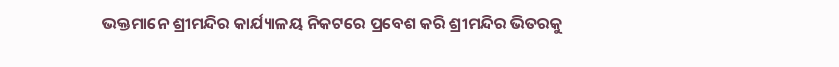ଭକ୍ତମାନେ ଶ୍ରୀମନ୍ଦିର କାର୍ଯ୍ୟାଳୟ ନିକଟରେ ପ୍ରବେଶ କରି ଶ୍ରୀମନ୍ଦିର ଭିତରକୁ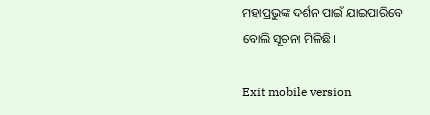ମହାପ୍ରଭୁଙ୍କ ଦର୍ଶନ ପାଇଁ ଯାଇପାରିବେ ବୋଲି ସୂଚନା ମିଳିଛି।

Exit mobile version